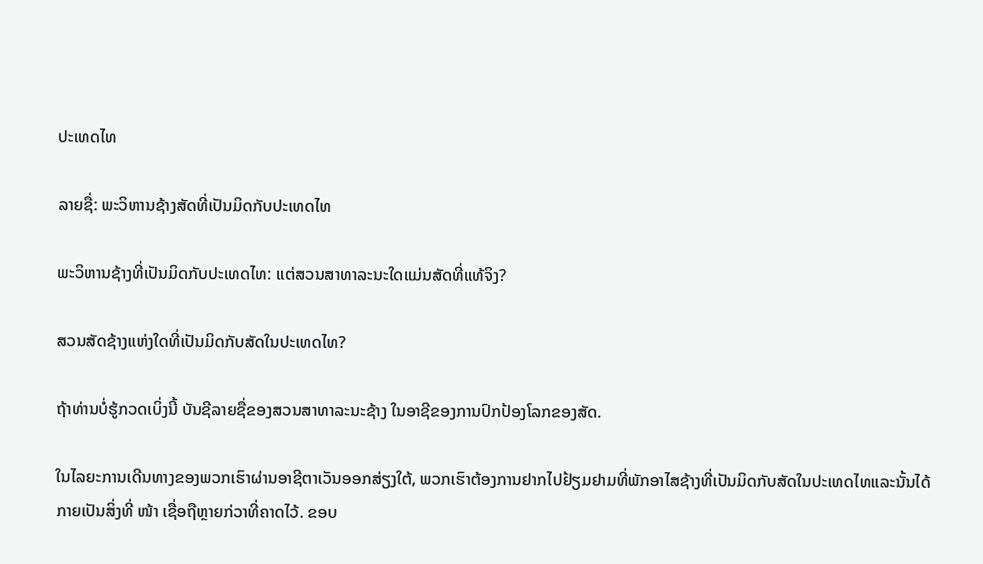ປະເທດໄທ

ລາຍຊື່: ພະວິຫານຊ້າງສັດທີ່ເປັນມິດກັບປະເທດໄທ

ພະວິຫານຊ້າງທີ່ເປັນມິດກັບປະເທດໄທ: ແຕ່ສວນສາທາລະນະໃດແມ່ນສັດທີ່ແທ້ຈິງ?

ສວນສັດຊ້າງແຫ່ງໃດທີ່ເປັນມິດກັບສັດໃນປະເທດໄທ?

ຖ້າທ່ານບໍ່ຮູ້ກວດເບິ່ງນີ້ ບັນຊີລາຍຊື່ຂອງສວນສາທາລະນະຊ້າງ ໃນອາຊີຂອງການປົກປ້ອງໂລກຂອງສັດ.

ໃນໄລຍະການເດີນທາງຂອງພວກເຮົາຜ່ານອາຊີຕາເວັນອອກສ່ຽງໃຕ້, ພວກເຮົາຕ້ອງການຢາກໄປຢ້ຽມຢາມທີ່ພັກອາໄສຊ້າງທີ່ເປັນມິດກັບສັດໃນປະເທດໄທແລະນັ້ນໄດ້ກາຍເປັນສິ່ງທີ່ ໜ້າ ເຊື່ອຖືຫຼາຍກ່ວາທີ່ຄາດໄວ້. ຂອບ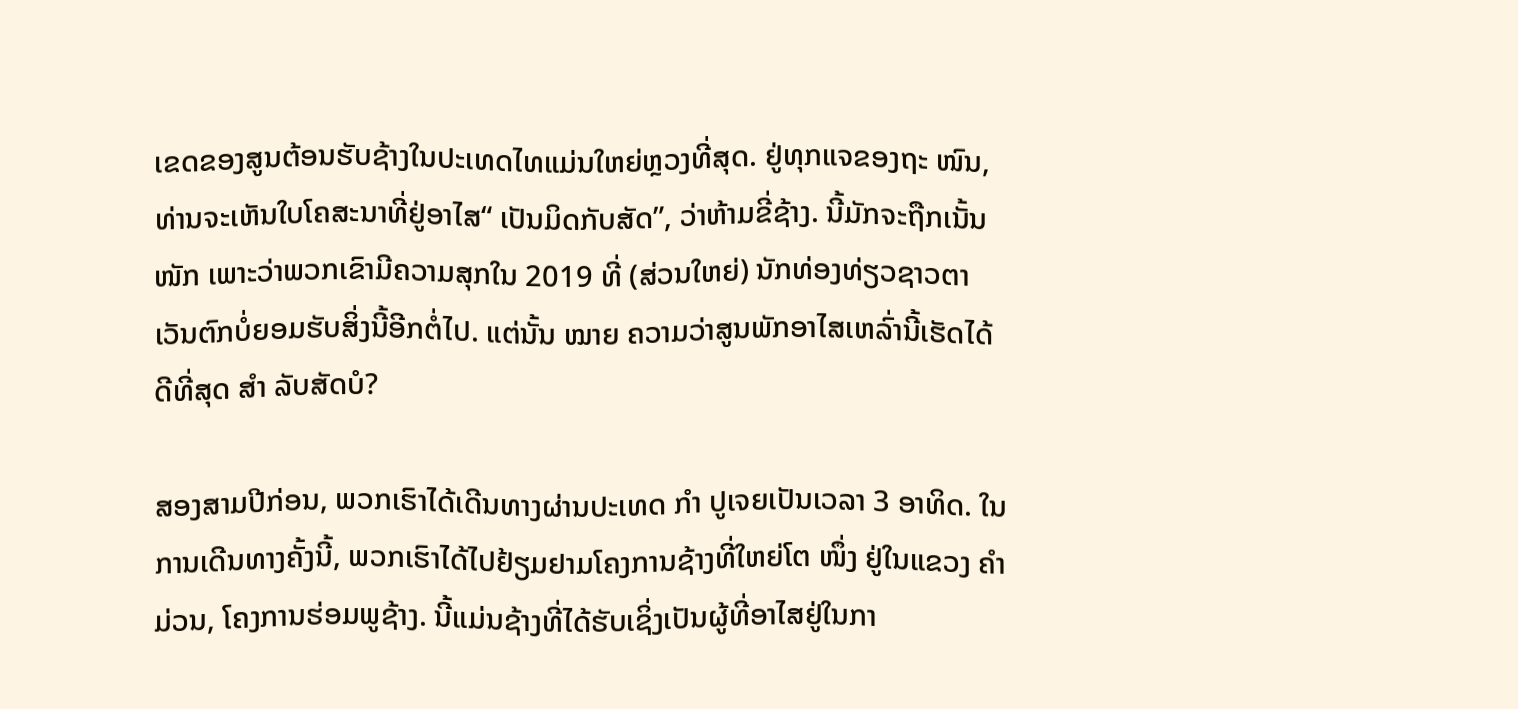ເຂດຂອງສູນຕ້ອນຮັບຊ້າງໃນປະເທດໄທແມ່ນໃຫຍ່ຫຼວງທີ່ສຸດ. ຢູ່ທຸກແຈຂອງຖະ ໜົນ, ທ່ານຈະເຫັນໃບໂຄສະນາທີ່ຢູ່ອາໄສ“ ເປັນມິດກັບສັດ”, ວ່າຫ້າມຂີ່ຊ້າງ. ນີ້ມັກຈະຖືກເນັ້ນ ໜັກ ເພາະວ່າພວກເຂົາມີຄວາມສຸກໃນ 2019 ທີ່ (ສ່ວນໃຫຍ່) ນັກທ່ອງທ່ຽວຊາວຕາເວັນຕົກບໍ່ຍອມຮັບສິ່ງນີ້ອີກຕໍ່ໄປ. ແຕ່ນັ້ນ ໝາຍ ຄວາມວ່າສູນພັກອາໄສເຫລົ່ານີ້ເຮັດໄດ້ດີທີ່ສຸດ ສຳ ລັບສັດບໍ?

ສອງສາມປີກ່ອນ, ພວກເຮົາໄດ້ເດີນທາງຜ່ານປະເທດ ກຳ ປູເຈຍເປັນເວລາ 3 ອາທິດ. ໃນການເດີນທາງຄັ້ງນີ້, ພວກເຮົາໄດ້ໄປຢ້ຽມຢາມໂຄງການຊ້າງທີ່ໃຫຍ່ໂຕ ໜຶ່ງ ຢູ່ໃນແຂວງ ຄຳ ມ່ວນ, ໂຄງການຮ່ອມພູຊ້າງ. ນີ້ແມ່ນຊ້າງທີ່ໄດ້ຮັບເຊິ່ງເປັນຜູ້ທີ່ອາໄສຢູ່ໃນກາ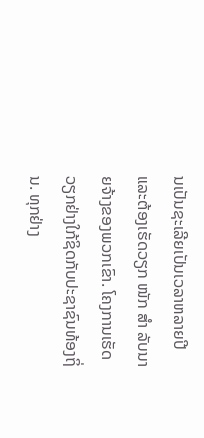ນເປັນຊະເລີຍເປັນເວລາຫລາຍປີແລະຕ້ອງເຮັດວຽກ ໜັກ ສຳ ລັບນາຍຈ້າງຂອງພວກເຂົາ. ໂຄງການເຮັດວຽກຢ່າງໃກ້ຊິດກັບປະຊາຊົນທ້ອງຖິ່ນ. ທຸກຢ່າງ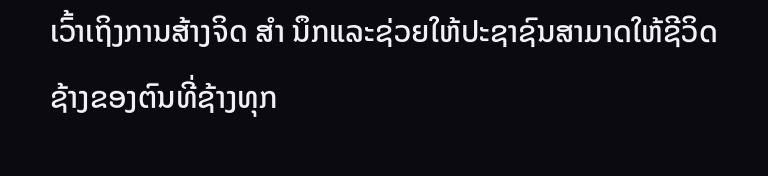ເວົ້າເຖິງການສ້າງຈິດ ສຳ ນຶກແລະຊ່ວຍໃຫ້ປະຊາຊົນສາມາດໃຫ້ຊີວິດຊ້າງຂອງຕົນທີ່ຊ້າງທຸກ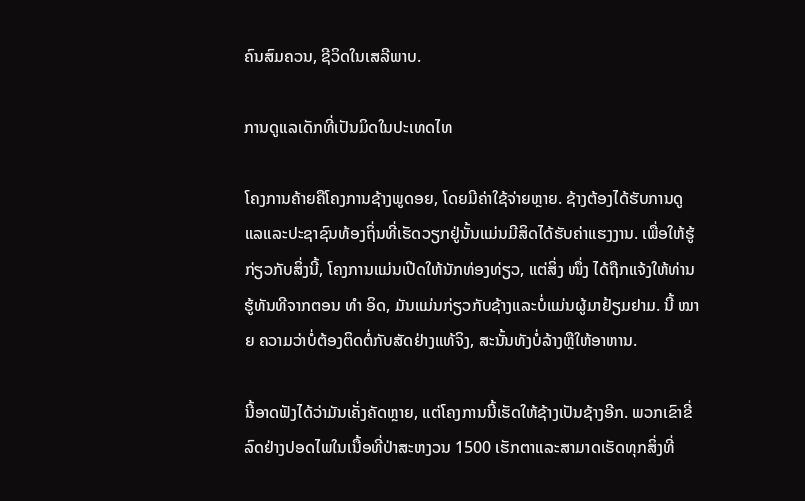ຄົນສົມຄວນ, ຊີວິດໃນເສລີພາບ.

ການດູແລເດັກທີ່ເປັນມິດໃນປະເທດໄທ

ໂຄງການຄ້າຍຄືໂຄງການຊ້າງພູດອຍ, ໂດຍມີຄ່າໃຊ້ຈ່າຍຫຼາຍ. ຊ້າງຕ້ອງໄດ້ຮັບການດູແລແລະປະຊາຊົນທ້ອງຖິ່ນທີ່ເຮັດວຽກຢູ່ນັ້ນແມ່ນມີສິດໄດ້ຮັບຄ່າແຮງງານ. ເພື່ອໃຫ້ຮູ້ກ່ຽວກັບສິ່ງນີ້, ໂຄງການແມ່ນເປີດໃຫ້ນັກທ່ອງທ່ຽວ, ແຕ່ສິ່ງ ໜຶ່ງ ໄດ້ຖືກແຈ້ງໃຫ້ທ່ານຮູ້ທັນທີຈາກຕອນ ທຳ ອິດ, ມັນແມ່ນກ່ຽວກັບຊ້າງແລະບໍ່ແມ່ນຜູ້ມາຢ້ຽມຢາມ. ນີ້ ໝາຍ ຄວາມວ່າບໍ່ຕ້ອງຕິດຕໍ່ກັບສັດຢ່າງແທ້ຈິງ, ສະນັ້ນທັງບໍ່ລ້າງຫຼືໃຫ້ອາຫານ.

ນີ້ອາດຟັງໄດ້ວ່າມັນເຄັ່ງຄັດຫຼາຍ, ແຕ່ໂຄງການນີ້ເຮັດໃຫ້ຊ້າງເປັນຊ້າງອີກ. ພວກເຂົາຂີ່ລົດຢ່າງປອດໄພໃນເນື້ອທີ່ປ່າສະຫງວນ 1500 ເຮັກຕາແລະສາມາດເຮັດທຸກສິ່ງທີ່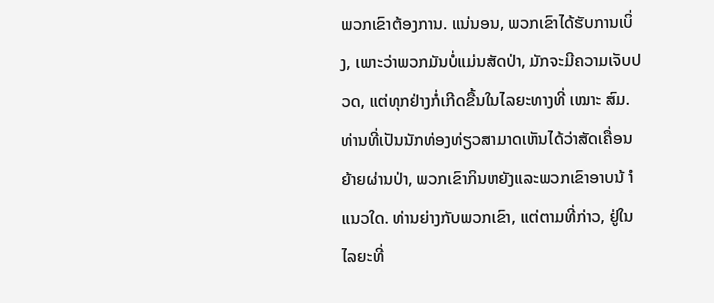ພວກເຂົາຕ້ອງການ. ແນ່ນອນ, ພວກເຂົາໄດ້ຮັບການເບິ່ງ, ເພາະວ່າພວກມັນບໍ່ແມ່ນສັດປ່າ, ມັກຈະມີຄວາມເຈັບປວດ, ແຕ່ທຸກຢ່າງກໍ່ເກີດຂື້ນໃນໄລຍະທາງທີ່ ເໝາະ ສົມ. ທ່ານທີ່ເປັນນັກທ່ອງທ່ຽວສາມາດເຫັນໄດ້ວ່າສັດເຄື່ອນຍ້າຍຜ່ານປ່າ, ພວກເຂົາກິນຫຍັງແລະພວກເຂົາອາບນ້ ຳ ແນວໃດ. ທ່ານຍ່າງກັບພວກເຂົາ, ແຕ່ຕາມທີ່ກ່າວ, ຢູ່ໃນໄລຍະທີ່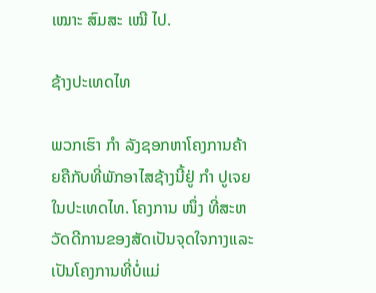ເໝາະ ສົມສະ ເໝີ ໄປ.

ຊ້າງປະເທດໄທ

ພວກເຮົາ ກຳ ລັງຊອກຫາໂຄງການຄ້າຍຄືກັບທີ່ພັກອາໄສຊ້າງນີ້ຢູ່ ກຳ ປູເຈຍໃນປະເທດໄທ. ໂຄງການ ໜຶ່ງ ທີ່ສະຫວັດດີການຂອງສັດເປັນຈຸດໃຈກາງແລະເປັນໂຄງການທີ່ບໍ່ແມ່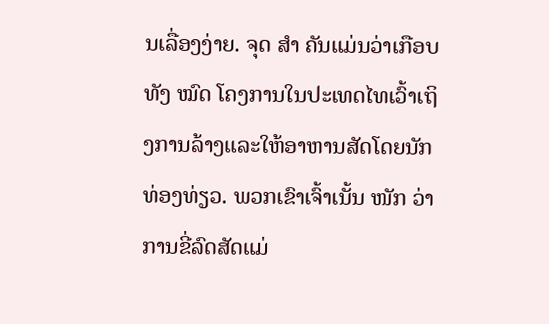ນເລື່ອງງ່າຍ. ຈຸດ ສຳ ຄັນແມ່ນວ່າເກືອບທັງ ໝົດ ໂຄງການໃນປະເທດໄທເວົ້າເຖິງການລ້າງແລະໃຫ້ອາຫານສັດໂດຍນັກທ່ອງທ່ຽວ. ພວກເຂົາເຈົ້າເນັ້ນ ໜັກ ວ່າການຂີ່ລົດສັດແມ່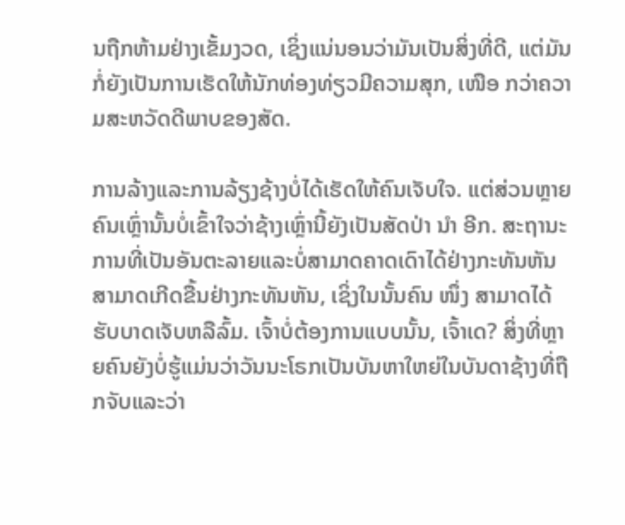ນຖືກຫ້າມຢ່າງເຂັ້ມງວດ, ເຊິ່ງແນ່ນອນວ່າມັນເປັນສິ່ງທີ່ດີ, ແຕ່ມັນກໍ່ຍັງເປັນການເຮັດໃຫ້ນັກທ່ອງທ່ຽວມີຄວາມສຸກ, ເໜືອ ກວ່າຄວາມສະຫວັດດີພາບຂອງສັດ.

ການລ້າງແລະການລ້ຽງຊ້າງບໍ່ໄດ້ເຮັດໃຫ້ຄົນເຈັບໃຈ. ແຕ່ສ່ວນຫຼາຍຄົນເຫຼົ່ານັ້ນບໍ່ເຂົ້າໃຈວ່າຊ້າງເຫຼົ່ານີ້ຍັງເປັນສັດປ່າ ນຳ ອີກ. ສະຖານະການທີ່ເປັນອັນຕະລາຍແລະບໍ່ສາມາດຄາດເດົາໄດ້ຢ່າງກະທັນຫັນສາມາດເກີດຂື້ນຢ່າງກະທັນຫັນ, ເຊິ່ງໃນນັ້ນຄົນ ໜຶ່ງ ສາມາດໄດ້ຮັບບາດເຈັບຫລືລົ້ມ. ເຈົ້າບໍ່ຕ້ອງການແບບນັ້ນ, ເຈົ້າເດ? ສິ່ງທີ່ຫຼາຍຄົນຍັງບໍ່ຮູ້ແມ່ນວ່າວັນນະໂຣກເປັນບັນຫາໃຫຍ່ໃນບັນດາຊ້າງທີ່ຖືກຈັບແລະວ່າ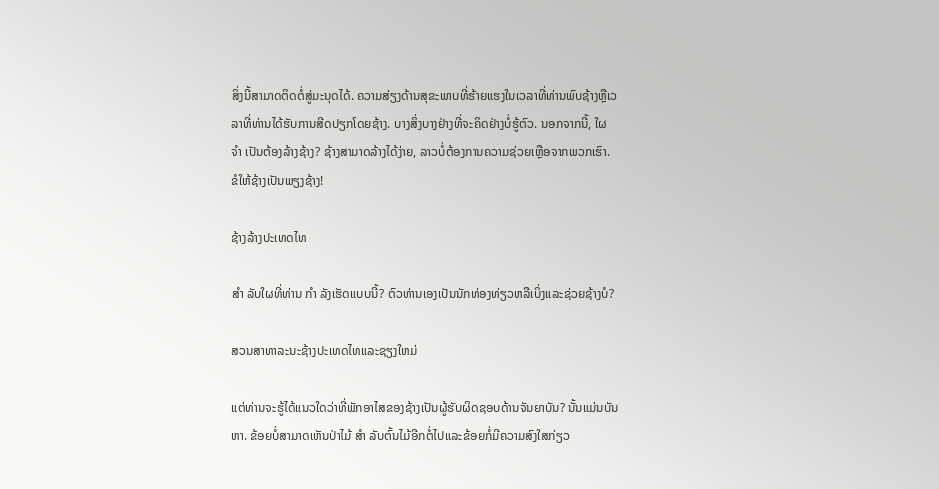ສິ່ງນີ້ສາມາດຕິດຕໍ່ສູ່ມະນຸດໄດ້. ຄວາມສ່ຽງດ້ານສຸຂະພາບທີ່ຮ້າຍແຮງໃນເວລາທີ່ທ່ານພົບຊ້າງຫຼືເວລາທີ່ທ່ານໄດ້ຮັບການສີດປຽກໂດຍຊ້າງ. ບາງສິ່ງບາງຢ່າງທີ່ຈະຄິດຢ່າງບໍ່ຮູ້ຕົວ. ນອກຈາກນີ້, ໃຜ ຈຳ ເປັນຕ້ອງລ້າງຊ້າງ? ຊ້າງສາມາດລ້າງໄດ້ງ່າຍ, ລາວບໍ່ຕ້ອງການຄວາມຊ່ວຍເຫຼືອຈາກພວກເຮົາ. ຂໍໃຫ້ຊ້າງເປັນພຽງຊ້າງ!

ຊ້າງລ້າງປະເທດໄທ

ສຳ ລັບໃຜທີ່ທ່ານ ກຳ ລັງເຮັດແບບນີ້? ຕົວທ່ານເອງເປັນນັກທ່ອງທ່ຽວຫລືເບິ່ງແລະຊ່ວຍຊ້າງບໍ?

ສວນສາທາລະນະຊ້າງປະເທດໄທແລະຊຽງໃຫມ່

ແຕ່ທ່ານຈະຮູ້ໄດ້ແນວໃດວ່າທີ່ພັກອາໄສຂອງຊ້າງເປັນຜູ້ຮັບຜິດຊອບດ້ານຈັນຍາບັນ? ນັ້ນແມ່ນບັນຫາ. ຂ້ອຍບໍ່ສາມາດເຫັນປ່າໄມ້ ສຳ ລັບຕົ້ນໄມ້ອີກຕໍ່ໄປແລະຂ້ອຍກໍ່ມີຄວາມສົງໃສກ່ຽວ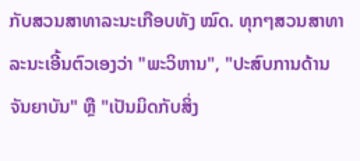ກັບສວນສາທາລະນະເກືອບທັງ ໝົດ. ທຸກໆສວນສາທາລະນະເອີ້ນຕົວເອງວ່າ "ພະວິຫານ", "ປະສົບການດ້ານຈັນຍາບັນ" ຫຼື "ເປັນມິດກັບສິ່ງ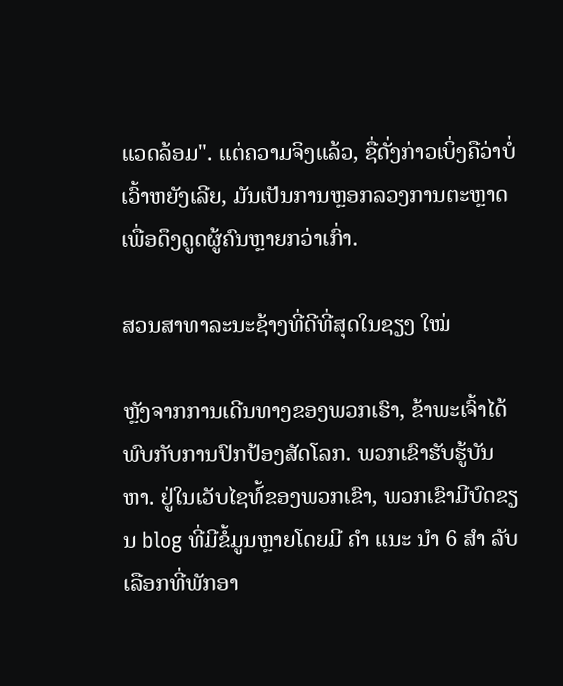ແວດລ້ອມ". ແຕ່ຄວາມຈິງແລ້ວ, ຊື່ດັ່ງກ່າວເບິ່ງຄືວ່າບໍ່ເວົ້າຫຍັງເລີຍ, ມັນເປັນການຫຼອກລວງການຕະຫຼາດເພື່ອດຶງດູດຜູ້ຄົນຫຼາຍກວ່າເກົ່າ.

ສວນສາທາລະນະຊ້າງທີ່ດີທີ່ສຸດໃນຊຽງ ໃໝ່

ຫຼັງຈາກການເດີນທາງຂອງພວກເຮົາ, ຂ້າພະເຈົ້າໄດ້ພົບກັບການປົກປ້ອງສັດໂລກ. ພວກເຂົາຮັບຮູ້ບັນຫາ. ຢູ່ໃນເວັບໄຊທ໌້ຂອງພວກເຂົາ, ພວກເຂົາມີບົດຂຽນ blog ທີ່ມີຂໍ້ມູນຫຼາຍໂດຍມີ ຄຳ ແນະ ນຳ 6 ສຳ ລັບເລືອກທີ່ພັກອາ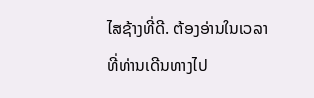ໄສຊ້າງທີ່ດີ. ຕ້ອງອ່ານໃນເວລາທີ່ທ່ານເດີນທາງໄປ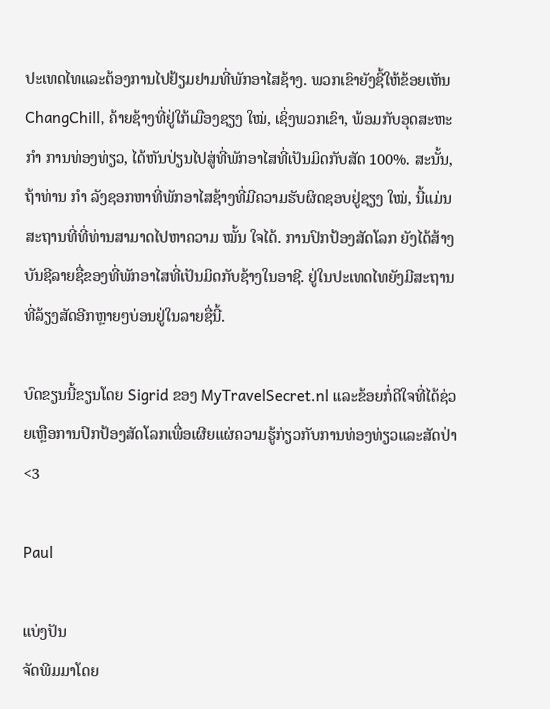ປະເທດໄທແລະຕ້ອງການໄປຢ້ຽມຢາມທີ່ພັກອາໄສຊ້າງ. ພວກເຂົາຍັງຊີ້ໃຫ້ຂ້ອຍເຫັນ ChangChill, ຄ້າຍຊ້າງທີ່ຢູ່ໃກ້ເມືອງຊຽງ ໃໝ່, ເຊິ່ງພວກເຂົາ, ພ້ອມກັບອຸດສະຫະ ກຳ ການທ່ອງທ່ຽວ, ໄດ້ຫັນປ່ຽນໄປສູ່ທີ່ພັກອາໄສທີ່ເປັນມິດກັບສັດ 100%. ສະນັ້ນ, ຖ້າທ່ານ ກຳ ລັງຊອກຫາທີ່ພັກອາໄສຊ້າງທີ່ມີຄວາມຮັບຜິດຊອບຢູ່ຊຽງ ໃໝ່, ນີ້ແມ່ນສະຖານທີ່ທີ່ທ່ານສາມາດໄປຫາຄວາມ ໝັ້ນ ໃຈໄດ້. ການປົກປ້ອງສັດໂລກ ຍັງໄດ້ສ້າງບັນຊີລາຍຊື່ຂອງທີ່ພັກອາໄສທີ່ເປັນມິດກັບຊ້າງໃນອາຊີ. ຢູ່ໃນປະເທດໄທຍັງມີສະຖານທີ່ລ້ຽງສັດອີກຫຼາຍໆບ່ອນຢູ່ໃນລາຍຊື່ນີ້.

ບົດຂຽນນີ້ຂຽນໂດຍ Sigrid ຂອງ MyTravelSecret.nl ແລະຂ້ອຍກໍ່ດີໃຈທີ່ໄດ້ຊ່ວຍເຫຼືອການປົກປ້ອງສັດໂລກເພື່ອເຜີຍແຜ່ຄວາມຮູ້ກ່ຽວກັບການທ່ອງທ່ຽວແລະສັດປ່າ <3

Paul

ແບ່ງປັນ
ຈັດພີມມາໂດຍ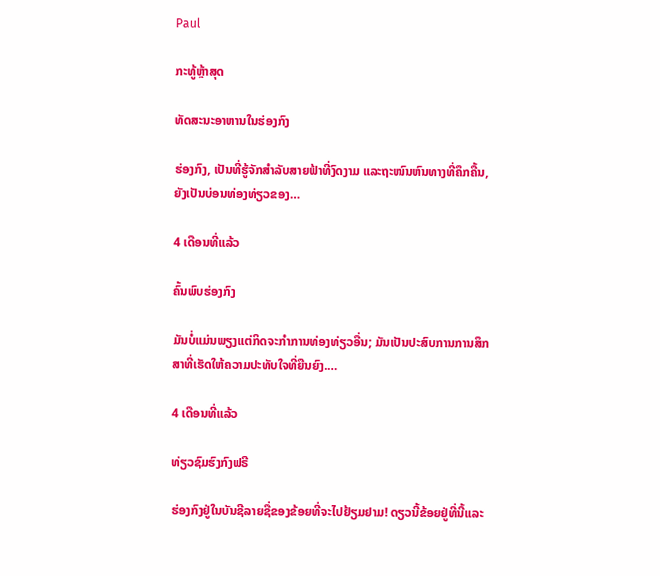Paul

ກະທູ້ຫຼ້າສຸດ

ທັດສະນະອາຫານໃນຮ່ອງກົງ

ຮ່ອງກົງ, ເປັນທີ່ຮູ້ຈັກສໍາລັບສາຍຟ້າທີ່ງົດງາມ ແລະຖະໜົນຫົນທາງທີ່ຄຶກຄື້ນ, ຍັງເປັນບ່ອນທ່ອງທ່ຽວຂອງ…

4 ເດືອນທີ່ແລ້ວ

ຄົ້ນພົບຮ່ອງກົງ

ມັນບໍ່ແມ່ນພຽງແຕ່ກິດຈະກໍາການທ່ອງທ່ຽວອື່ນ; ມັນເປັນປະສົບການການສຶກສາທີ່ເຮັດໃຫ້ຄວາມປະທັບໃຈທີ່ຍືນຍົງ.…

4 ເດືອນທີ່ແລ້ວ

ທ່ຽວຊົມຮົງກົງຟຣີ

ຮ່ອງກົງຢູ່ໃນບັນຊີລາຍຊື່ຂອງຂ້ອຍທີ່ຈະໄປຢ້ຽມຢາມ! ດຽວນີ້ຂ້ອຍຢູ່ທີ່ນີ້ແລະ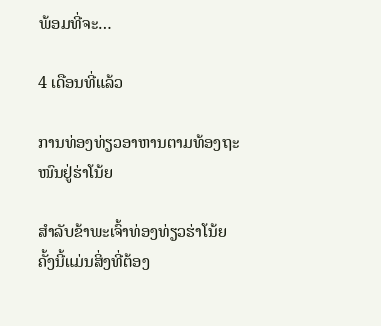ພ້ອມທີ່ຈະ…

4 ເດືອນທີ່ແລ້ວ

ການທ່ອງທ່ຽວອາຫານຕາມທ້ອງຖະໜົນຢູ່ຮ່າໂນ້ຍ

ສຳລັບຂ້າພະເຈົ້າທ່ອງທ່ຽວຮ່າໂນ້ຍຄັ້ງນີ້ແມ່ນສິ່ງທີ່ຕ້ອງ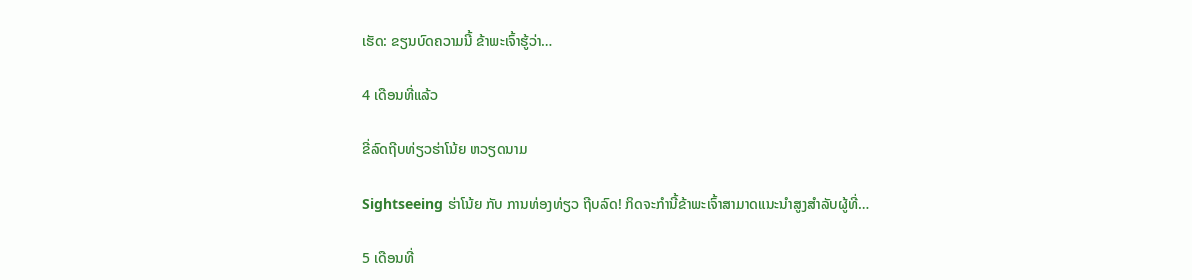ເຮັດ: ຂຽນບົດຄວາມນີ້ ຂ້າພະເຈົ້າຮູ້ວ່າ…

4 ເດືອນທີ່ແລ້ວ

ຂີ່ລົດຖີບທ່ຽວຮ່າໂນ້ຍ ຫວຽດນາມ

Sightseeing ຮ່າໂນ້ຍ ກັບ ການທ່ອງທ່ຽວ ຖີບລົດ! ກິດຈະກໍານີ້ຂ້າພະເຈົ້າສາມາດແນະນໍາສູງສໍາລັບຜູ້ທີ່…

5 ເດືອນທີ່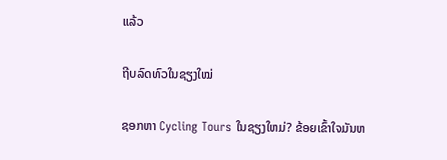ແລ້ວ

ຖີບລົດທົວໃນຊຽງໃໝ່

ຊອກຫາ Cycling Tours ໃນຊຽງໃຫມ່? ຂ້ອຍເຂົ້າໃຈມັນຫ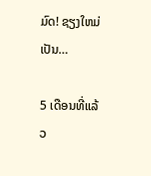ມົດ! ຊຽງໃຫມ່ເປັນ…

5 ເດືອນທີ່ແລ້ວ